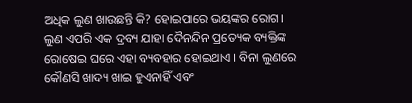ଅଧିକ ଲୁଣ ଖାଉଛନ୍ତି କି? ହୋଇପାରେ ଭୟଙ୍କର ରୋଗ। ଲୁଣ ଏପରି ଏକ ଦ୍ରବ୍ୟ ଯାହା ଦୈନନ୍ଦିନ ପ୍ରତ୍ୟେକ ବ୍ୟକ୍ତିଙ୍କ ରୋଷେଇ ଘରେ ଏହା ବ୍ୟବହାର ହୋଇଥାଏ । ବିନା ଲୁଣରେ କୌଣସି ଖାଦ୍ୟ ଖାଇ ହୁଏନାହିଁ ଏବଂ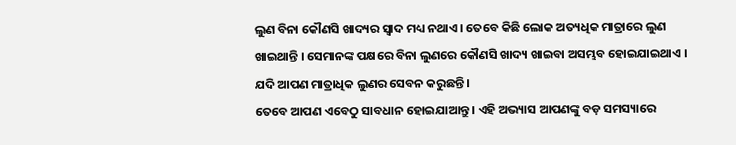ଲୁଣ ବିନା କୌଣସି ଖାଦ୍ୟର ସ୍ୱାଦ ମଧ୍ୟ ନଥାଏ । ତେବେ କିଛି ଲୋକ ଅତ୍ୟଧିକ ମାତ୍ରାରେ ଲୁଣ ଖାଇଥାନ୍ତି । ସେମାନଙ୍କ ପକ୍ଷରେ ବିନା ଲୁଣରେ କୌଣସି ଖାଦ୍ୟ ଖାଇବା ଅସମ୍ଭବ ହୋଇଯାଇଥାଏ । ଯଦି ଆପଣ ମାତ୍ରାଧିକ ଲୁଣର ସେବନ କରୁଛନ୍ତି ।
ତେବେ ଆପଣ ଏବେଠୁ ସାବଧାନ ହୋଇଯାଆନ୍ତୁ । ଏହି ଅଭ୍ୟାସ ଆପଣଙ୍କୁ ବଡ଼ ସମସ୍ୟାରେ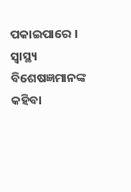ପକାଇପାରେ । ସ୍ୱାସ୍ଥ୍ୟ ବିଶେଷଜ୍ଞମାନଙ୍କ କହିବା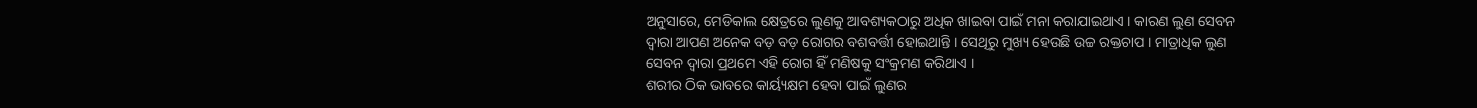ଅନୁସାରେ, ମେଡିକାଲ କ୍ଷେତ୍ରରେ ଲୁଣକୁ ଆବଶ୍ୟକଠାରୁ ଅଧିକ ଖାଇବା ପାଇଁ ମନା କରାଯାଇଥାଏ । କାରଣ ଲୁଣ ସେବନ ଦ୍ୱାରା ଆପଣ ଅନେକ ବଡ଼ ବଡ଼ ରୋଗର ବଶବର୍ତ୍ତୀ ହୋଇଥାନ୍ତି । ସେଥିରୁ ମୁଖ୍ୟ ହେଉଛି ଉଚ୍ଚ ରକ୍ତଚାପ । ମାତ୍ରାଧିକ ଲୁଣ ସେବନ ଦ୍ୱାରା ପ୍ରଥମେ ଏହି ରୋଗ ହିଁ ମଣିଷକୁ ସଂକ୍ରମଣ କରିଥାଏ ।
ଶରୀର ଠିକ ଭାବରେ କାର୍ୟ୍ୟକ୍ଷମ ହେବା ପାଇଁ ଲୁଣର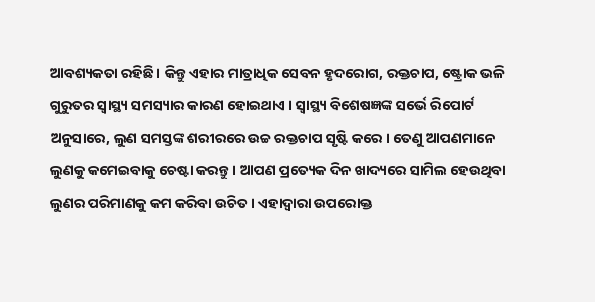ଆବଶ୍ୟକତା ରହିଛି । କିନ୍ତୁ ଏହାର ମାତ୍ରାଧିକ ସେବନ ହୃଦରୋଗ, ରକ୍ତଚାପ, ଷ୍ଟ୍ରୋକ ଭଳି ଗୁରୁତର ସ୍ୱାସ୍ଥ୍ୟ ସମସ୍ୟାର କାରଣ ହୋଇଥାଏ । ସ୍ୱାସ୍ଥ୍ୟ ବିଶେଷଜ୍ଞଙ୍କ ସର୍ଭେ ରିପୋର୍ଟ ଅନୁସାରେ, ଲୁଣ ସମସ୍ତଙ୍କ ଶରୀରରେ ଉଚ୍ଚ ରକ୍ତଚାପ ସୃଷ୍ଟି କରେ । ତେଣୁ ଆପଣମାନେ ଲୁଣକୁ କମେଇବାକୁ ଚେଷ୍ଟା କରନ୍ତୁ । ଆପଣ ପ୍ରତ୍ୟେକ ଦିନ ଖାଦ୍ୟରେ ସାମିଲ ହେଉଥିବା ଲୁଣର ପରିମାଣକୁ କମ କରିବା ଉଚିତ । ଏହାଦ୍ୱାରା ଉପରୋକ୍ତ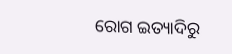ରୋଗ ଇତ୍ୟାଦିରୁ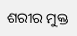ଶରୀର ମୁକ୍ତ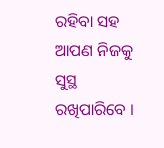ରହିବା ସହ ଆପଣ ନିଜକୁ ସୁସ୍ଥ ରଖିପାରିବେ ।